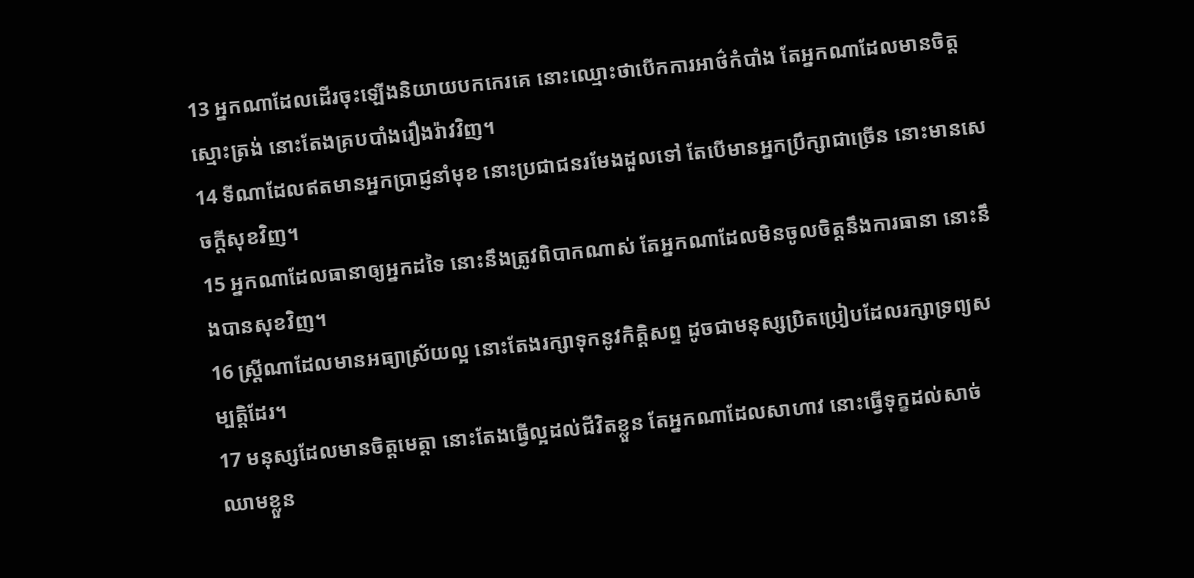13 អ្នកណាដែលដើរចុះឡើងនិយាយបកកេរគេ នោះឈ្មោះថាបើកការអាថ៌កំបាំង តែអ្នកណាដែលមានចិត្តស្មោះត្រង់ នោះតែងគ្របបាំងរឿងរ៉ាវវិញ។
14 ទីណាដែលឥតមានអ្នកប្រាជ្ញនាំមុខ នោះប្រជាជនរមែងដួលទៅ តែបើមានអ្នកប្រឹក្សាជាច្រើន នោះមានសេចក្តីសុខវិញ។
15 អ្នកណាដែលធានាឲ្យអ្នកដទៃ នោះនឹងត្រូវពិបាកណាស់ តែអ្នកណាដែលមិនចូលចិត្តនឹងការធានា នោះនឹងបានសុខវិញ។
16 ស្ត្រីណាដែលមានអធ្យាស្រ័យល្អ នោះតែងរក្សាទុកនូវកិត្តិសព្ទ ដូចជាមនុស្សប្រិតប្រៀបដែលរក្សាទ្រព្យសម្បត្តិដែរ។
17 មនុស្សដែលមានចិត្តមេត្តា នោះតែងធ្វើល្អដល់ជីវិតខ្លួន តែអ្នកណាដែលសាហាវ នោះធ្វើទុក្ខដល់សាច់ឈាមខ្លួន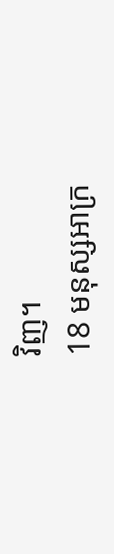វិញ។
18 មនុស្សអាក្រ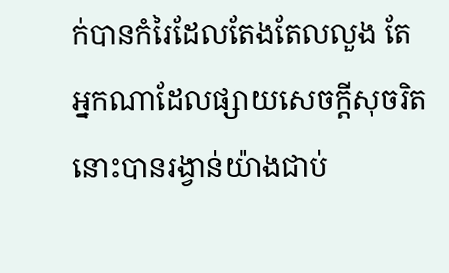ក់បានកំរៃដែលតែងតែលលួង តែអ្នកណាដែលផ្សាយសេចក្តីសុចរិត នោះបានរង្វាន់យ៉ាងជាប់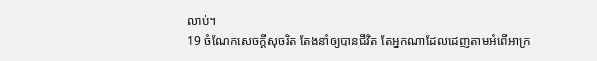លាប់។
19 ចំណែកសេចក្តីសុចរិត តែងនាំឲ្យបានជីវិត តែអ្នកណាដែលដេញតាមអំពើអាក្រ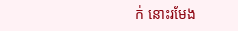ក់ នោះរមែង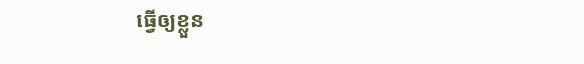ធ្វើឲ្យខ្លួន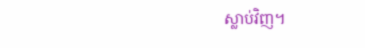ស្លាប់វិញ។